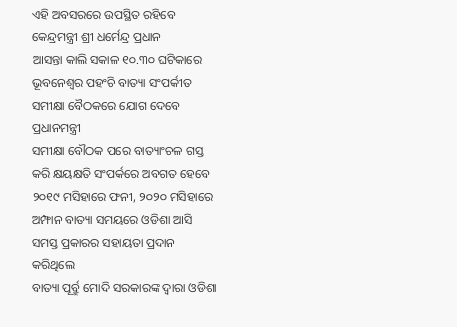ଏହି ଅବସରରେ ଉପସ୍ଥିତ ରହିବେ କେନ୍ଦ୍ରମନ୍ତ୍ରୀ ଶ୍ରୀ ଧର୍ମେନ୍ଦ୍ର ପ୍ରଧାନ
ଆସନ୍ତା କାଲି ସକାଳ ୧୦.୩୦ ଘଟିକାରେ ଭୂବନେଶ୍ୱର ପହଂଚି ବାତ୍ୟା ସଂପର୍କୀତ ସମୀକ୍ଷା ବୈଠକରେ ଯୋଗ ଦେବେ ପ୍ରଧାନମନ୍ତ୍ରୀ
ସମୀକ୍ଷା ବୌଠକ ପରେ ବାତ୍ୟାଂଚଳ ଗସ୍ତ କରି କ୍ଷୟକ୍ଷତି ସଂପର୍କରେ ଅବଗତ ହେବେ
୨୦୧୯ ମସିହାରେ ଫନୀ, ୨୦୨୦ ମସିହାରେ ଅମ୍ଫାନ ବାତ୍ୟା ସମୟରେ ଓଡିଶା ଆସି ସମସ୍ତ ପ୍ରକାରର ସହାୟତା ପ୍ରଦାନ କରିଥିଲେ
ବାତ୍ୟା ପୂର୍ବ୍ରୁ ମୋଦି ସରକାରଙ୍କ ଦ୍ୱାରା ଓଡିଶା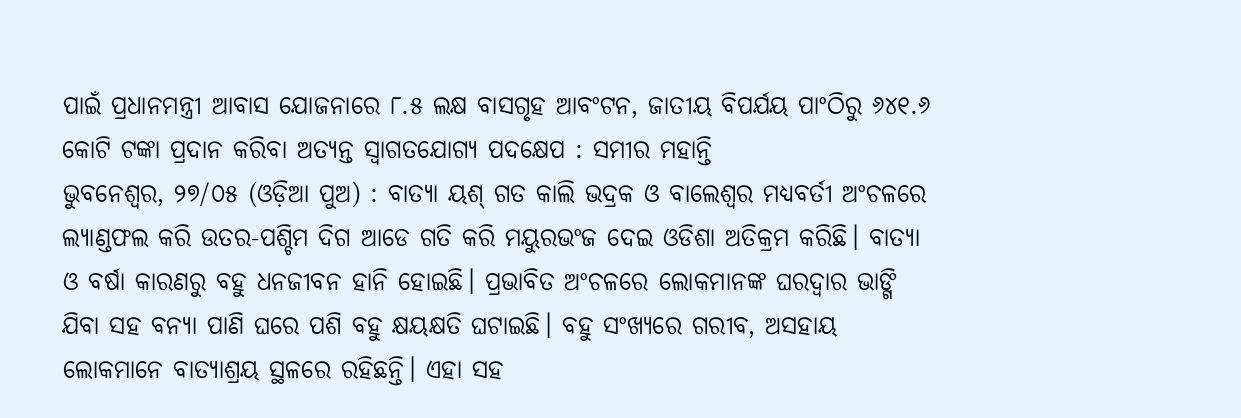ପାଇଁ ପ୍ରଧାନମନ୍ତ୍ରୀ ଆବାସ ଯୋଜନାରେ ୮.୫ ଲକ୍ଷ ବାସଗୃହ ଆବଂଟନ, ଜାତୀୟ ବିପର୍ଯୟ ପାଂଠିରୁ ୬୪୧.୬ କୋଟି ଟଙ୍କା ପ୍ରଦାନ କରିବା ଅତ୍ୟନ୍ତ ସ୍ୱାଗତଯୋଗ୍ୟ ପଦକ୍ଷେପ : ସମୀର ମହାନ୍ତି
ଭୁବନେଶ୍ୱର, ୨୭/୦୫ (ଓଡ଼ିଆ ପୁଅ) : ବାତ୍ୟା ୟଶ୍ ଗତ କାଲି ଭଦ୍ରକ ଓ ବାଲେଶ୍ୱର ମଧ୍ୟବର୍ତୀ ଅଂଚଳରେ ଲ୍ୟାଣ୍ଡଫଲ କରି ଉତର-ପଶ୍ଚିମ ଦିଗ ଆଡେ ଗତି କରି ମୟୁରଭଂଜ ଦେଇ ଓଡିଶା ଅତିକ୍ରମ କରିଛି। ବାତ୍ୟା ଓ ବର୍ଷା କାରଣରୁ ବହୁ ଧନଜୀବନ ହାନି ହୋଇଛି। ପ୍ରଭାବିତ ଅଂଚଳରେ ଲୋକମାନଙ୍କ ଘରଦ୍ୱାର ଭାଙ୍ଗି ଯିବା ସହ ବନ୍ୟା ପାଣି ଘରେ ପଶି ବହୁ କ୍ଷୟକ୍ଷତି ଘଟାଇଛି। ବହୁ ସଂଖ୍ୟରେ ଗରୀବ, ଅସହାୟ ଲୋକମାନେ ବାତ୍ୟାଶ୍ରୟ ସ୍ଥଳରେ ରହିଛନ୍ତି। ଏହା ସହ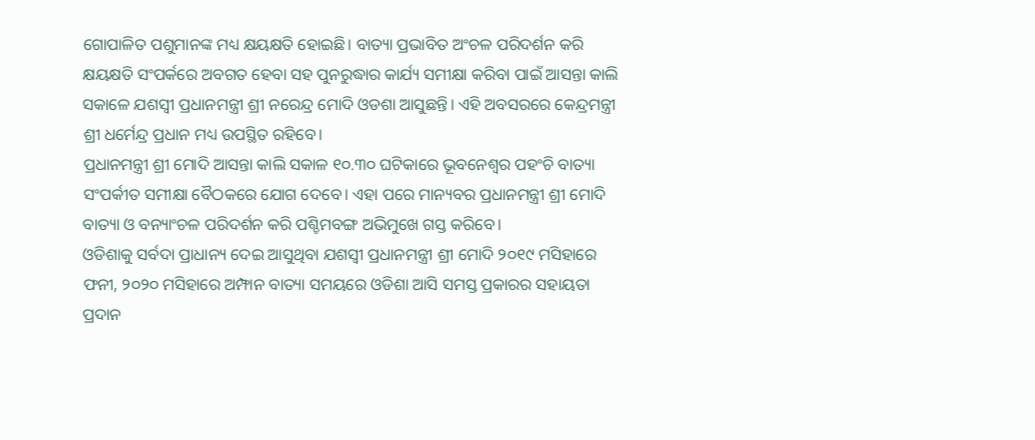ଗୋପାଳିତ ପଶୁମାନଙ୍କ ମଧ୍ୟ କ୍ଷୟକ୍ଷତି ହୋଇଛି। ବାତ୍ୟା ପ୍ରଭାବିତ ଅଂଚଳ ପରିଦର୍ଶନ କରି କ୍ଷୟକ୍ଷତି ସଂପର୍କରେ ଅବଗତ ହେବା ସହ ପୁନରୁଦ୍ଧାର କାର୍ଯ୍ୟ ସମୀକ୍ଷା କରିବା ପାଇଁ ଆସନ୍ତା କାଲି ସକାଳେ ଯଶସ୍ୱୀ ପ୍ରଧାନମନ୍ତ୍ରୀ ଶ୍ରୀ ନରେନ୍ଦ୍ର ମୋଦି ଓଡଶା ଆସୁଛନ୍ତି। ଏହି ଅବସରରେ କେନ୍ଦ୍ରମନ୍ତ୍ରୀ ଶ୍ରୀ ଧର୍ମେନ୍ଦ୍ର ପ୍ରଧାନ ମଧ୍ୟ ଉପସ୍ଥିତ ରହିବେ।
ପ୍ରଧାନମନ୍ତ୍ରୀ ଶ୍ରୀ ମୋଦି ଆସନ୍ତା କାଲି ସକାଳ ୧୦.୩୦ ଘଟିକାରେ ଭୂବନେଶ୍ୱର ପହଂଚି ବାତ୍ୟା ସଂପର୍କୀତ ସମୀକ୍ଷା ବୈଠକରେ ଯୋଗ ଦେବେ। ଏହା ପରେ ମାନ୍ୟବର ପ୍ରଧାନମନ୍ତ୍ରୀ ଶ୍ରୀ ମୋଦି ବାତ୍ୟା ଓ ବନ୍ୟାଂଚଳ ପରିଦର୍ଶନ କରି ପଶ୍ଚିମବଙ୍ଗ ଅଭିମୁଖେ ଗସ୍ତ କରିବେ।
ଓଡିଶାକୁ ସର୍ବଦା ପ୍ରାଧାନ୍ୟ ଦେଇ ଆସୁଥିବା ଯଶସ୍ୱୀ ପ୍ରଧାନମନ୍ତ୍ରୀ ଶ୍ରୀ ମୋଦି ୨୦୧୯ ମସିହାରେ ଫନୀ, ୨୦୨୦ ମସିହାରେ ଅମ୍ଫାନ ବାତ୍ୟା ସମୟରେ ଓଡିଶା ଆସି ସମସ୍ତ ପ୍ରକାରର ସହାୟତା ପ୍ରଦାନ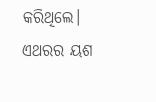କରିଥିଲେ। ଏଥରର ୟଶ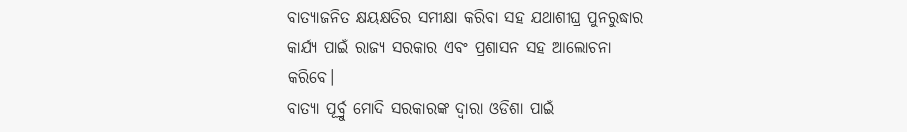ବାତ୍ୟାଜନିତ କ୍ଷୟକ୍ଷତିର ସମୀକ୍ଷା କରିବା ସହ ଯଥାଶୀଘ୍ର ପୁନରୁଦ୍ଧାର କାର୍ଯ୍ୟ ପାଇଁ ରାଜ୍ୟ ସରକାର ଏବଂ ପ୍ରଶାସନ ସହ ଆଲୋଚନା କରିବେ।
ବାତ୍ୟା ପୂର୍ବ୍ରୁ ମୋଦି ସରକାରଙ୍କ ଦ୍ୱାରା ଓଡିଶା ପାଇଁ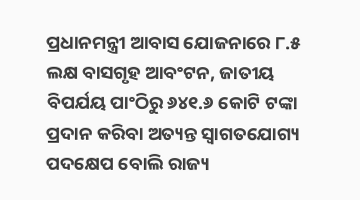ପ୍ରଧାନମନ୍ତ୍ରୀ ଆବାସ ଯୋଜନାରେ ୮.୫ ଲକ୍ଷ ବାସଗୃହ ଆବଂଟନ, ଜାତୀୟ ବିପର୍ଯୟ ପାଂଠିରୁ ୬୪୧.୬ କୋଟି ଟଙ୍କା ପ୍ରଦାନ କରିବା ଅତ୍ୟନ୍ତ ସ୍ୱାଗତଯୋଗ୍ୟ ପଦକ୍ଷେପ ବୋଲି ରାଜ୍ୟ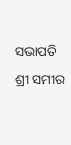ସଭାପତି ଶ୍ରୀ ସମୀର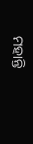ମହାନ୍ତି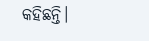କହିଛନ୍ତି।